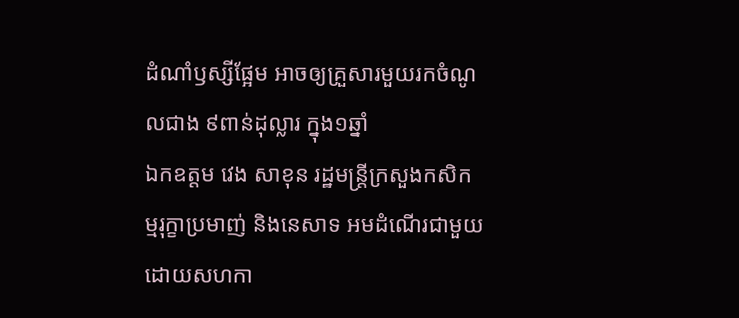ដំណាំឫស្សីផ្អែម អាចឲ្យគ្រួសារមួយរកចំណូលជាង ៩ពាន់ដុល្លារ ក្នុង១ឆ្នាំ
ឯកឧត្តម វេង សាខុន រដ្ឋមន្ត្រីក្រសួងកសិកម្មរុក្ខាប្រមាញ់ និងនេសាទ អមដំណើរជាមួយដោយសហកា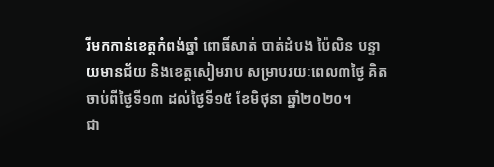រីមកកាន់ខេត្តកំពង់ឆ្នាំ ពោធិ៍សាត់ បាត់ដំបង ប៉ៃលិន បន្ទាយមានជ័យ និងខេត្តសៀមរាប សម្រាបរយៈពេល៣ថ្ងៃ គិតចាប់ពីថ្ងៃទី១៣ ដល់ថ្ងៃទី១៥ ខែមិថុនា ឆ្នាំ២០២០។
ជា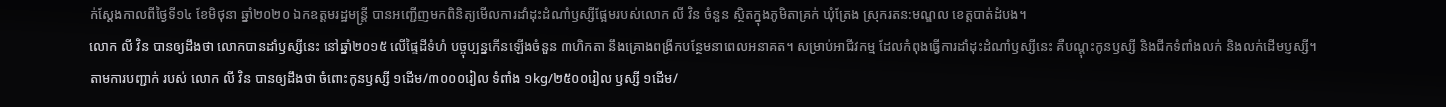ក់ស្តែងកាលពីថ្ងៃទី១៤ ខែមិថុនា ឆ្នាំ២០២០ ឯកឧត្តមរដ្ឋមន្ត្រី បានអញ្ជើញមកពិនិត្យមើលការដាំដុះដំណាំឫស្សីផ្អែមរបស់លោក លី វិន ចំនួន ស្ថិតក្នុងភូមិតាគ្រក់ ឃុំត្រែង ស្រុករតន:មណ្ឌល ខេត្តបាត់ដំបង។
លោក លី វិន បានឲ្យដឹងថា លោកបានដាំឫស្សីនេះ នៅឆ្នាំ២០១៥ លើផ្ទៃដីទំហំ បច្ចុប្បន្នកើនឡើងចំនួន ៣ហិកតា នឹងគ្រោងពង្រីកបន្ថែមនាពេលអនាគត។ សម្រាប់អាជីវកម្ម ដែលកំពុងធ្វើការដាំដុះដំណាំឫស្សីនេះ គឺបណ្តុះកូនឫស្សី និងជីកទំពាំងលក់ និងលក់ដើមប្ញស្សី។
តាមការបញ្ជាក់ របស់ លោក លី វិន បានឲ្យដឹងថា ចំពោះកូនឫស្សី ១ដើម/៣០០០រៀល ទំពាំង ១kg/២៥០០រៀល ឫស្សី ១ដើម/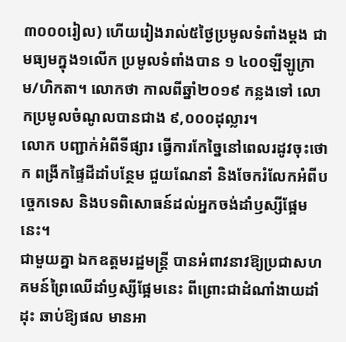៣០០០រៀល) ហើយរៀងរាល់៥ថ្ងៃប្រមូលទំពាំងម្តង ជាមធ្យមក្នុង១លើក ប្រមូលទំពាំងបាន ១ ៤០០ឡីឡូក្រាម/ហិកតា។ លោកថា កាលពីឆ្នាំ២០១៩ កន្លងទៅ លោកប្រមូលចំណូលបានជាង ៩,០០០ដុល្លារ។
លោក បញ្ជាក់អំពីទីផ្សារ ធ្វើការកែច្នៃនៅពេលរដូវចុះថោក ពង្រីកផ្ទៃដីដាំបន្ថែម ជួយណែនាំ និងចែករំលែកអំពីបច្ចេកទេស និងបទពិសោធន៍ដល់អ្នកចង់ដាំឫស្សីផ្អែមនេះ។
ជាមួយគ្នា ឯកឧត្តមរដ្ឋមន្ត្រី បានអំពាវនាវឱ្យប្រជាសហគមន៍ព្រៃឈើដាំឫស្សីផ្អែមនេះ ពីព្រោះជាដំណាំងាយដាំដុះ ឆាប់ឱ្យផល មានអា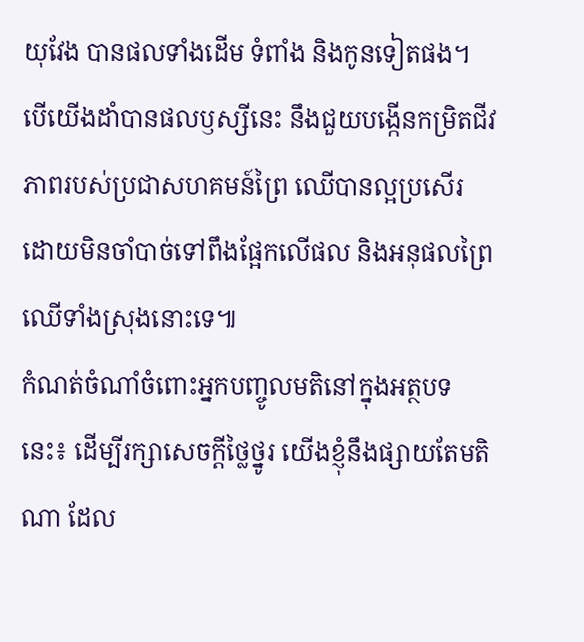យុវែង បានផលទាំងដើម ទំពាំង និងកូនទៀតផង។ បើយើងដាំបានផលឫស្សីនេះ នឹងជួយបង្កើនកម្រិតជីវភាពរបស់ប្រជាសហគមន៍ព្រៃ ឈើបានល្អប្រសើរ ដោយមិនចាំបាច់ទៅពឹងផ្អែកលើផល និងអនុផលព្រៃឈើទាំងស្រុងនោះទេ៕
កំណត់ចំណាំចំពោះអ្នកបញ្ចូលមតិនៅក្នុងអត្ថបទនេះ៖ ដើម្បីរក្សាសេចក្ដីថ្លៃថ្នូរ យើងខ្ញុំនឹងផ្សាយតែមតិណា ដែល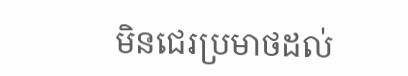មិនជេរប្រមាថដល់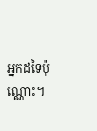អ្នកដទៃប៉ុណ្ណោះ។